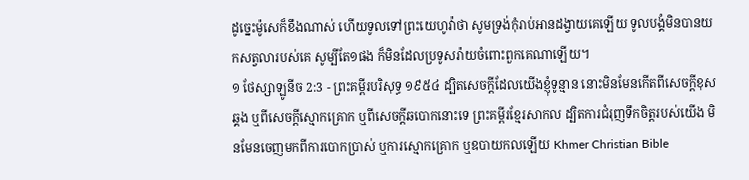ដូច្នេះម៉ូសេក៏ខឹងណាស់ ហើយទូលទៅព្រះយេហូវ៉ាថា សូមទ្រង់កុំរាប់អានដង្វាយគេឡើយ ទូលបង្គំមិនបានយកសត្វលារបស់គេ សូម្បីតែ១ផង ក៏មិនដែលប្រទូសរ៉ាយចំពោះពួកគេណាឡើយ។
១ ថែស្សាឡូនីច 2:3 - ព្រះគម្ពីរបរិសុទ្ធ ១៩៥៤ ដ្បិតសេចក្ដីដែលយើងខ្ញុំទូន្មាន នោះមិនមែនកើតពីសេចក្ដីខុសឆ្គង ឬពីសេចក្ដីស្មោកគ្រោក ឬពីសេចក្ដីឆបោកនោះទេ ព្រះគម្ពីរខ្មែរសាកល ដ្បិតការជំរុញទឹកចិត្តរបស់យើង មិនមែនចេញមកពីការបោកប្រាស់ ឬការស្មោកគ្រោក ឬឧបាយកលឡើយ Khmer Christian Bible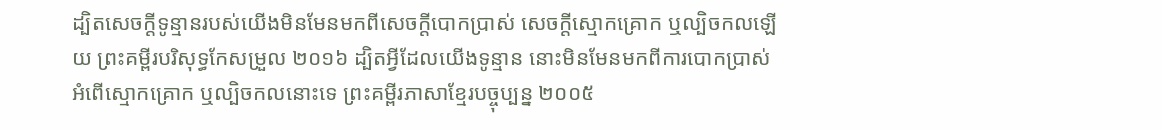ដ្បិតសេចក្ដីទូន្មានរបស់យើងមិនមែនមកពីសេចក្ដីបោកប្រាស់ សេចក្ដីស្មោកគ្រោក ឬល្បិចកលឡើយ ព្រះគម្ពីរបរិសុទ្ធកែសម្រួល ២០១៦ ដ្បិតអ្វីដែលយើងទូន្មាន នោះមិនមែនមកពីការបោកប្រាស់ អំពើស្មោកគ្រោក ឬល្បិចកលនោះទេ ព្រះគម្ពីរភាសាខ្មែរបច្ចុប្បន្ន ២០០៥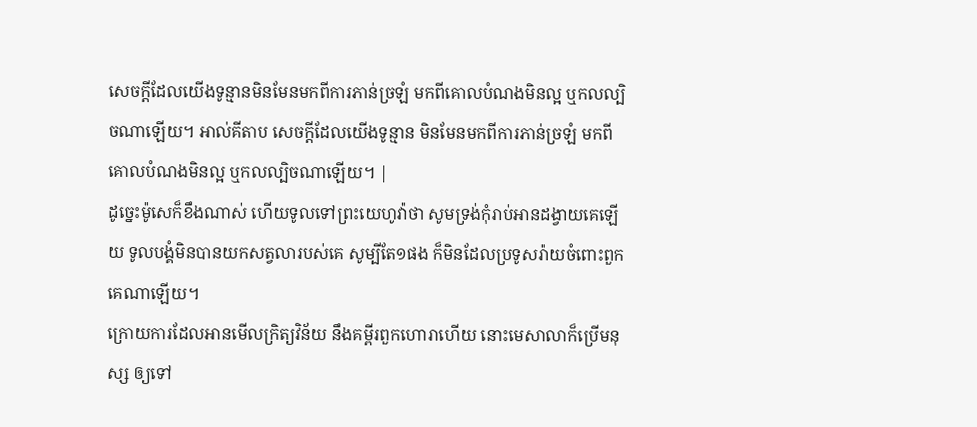សេចក្ដីដែលយើងទូន្មានមិនមែនមកពីការភាន់ច្រឡំ មកពីគោលបំណងមិនល្អ ឬកលល្បិចណាឡើយ។ អាល់គីតាប សេចក្ដីដែលយើងទូន្មាន មិនមែនមកពីការភាន់ច្រឡំ មកពីគោលបំណងមិនល្អ ឬកលល្បិចណាឡើយ។ |
ដូច្នេះម៉ូសេក៏ខឹងណាស់ ហើយទូលទៅព្រះយេហូវ៉ាថា សូមទ្រង់កុំរាប់អានដង្វាយគេឡើយ ទូលបង្គំមិនបានយកសត្វលារបស់គេ សូម្បីតែ១ផង ក៏មិនដែលប្រទូសរ៉ាយចំពោះពួកគេណាឡើយ។
ក្រោយការដែលអានមើលក្រិត្យវិន័យ នឹងគម្ពីរពួកហោរាហើយ នោះមេសាលាក៏ប្រើមនុស្ស ឲ្យទៅ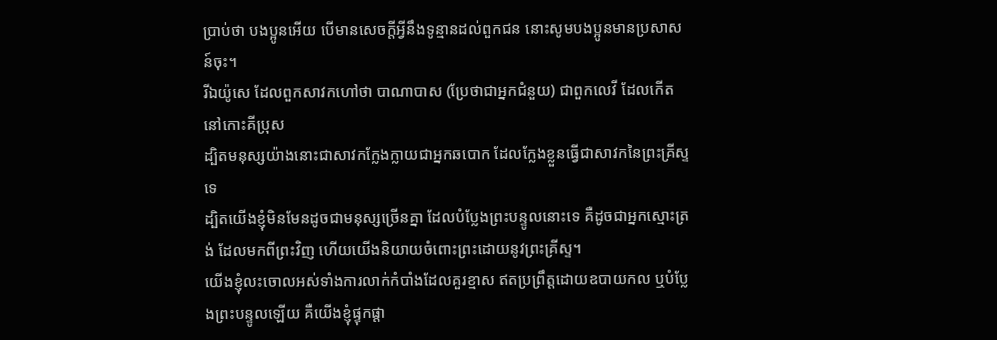ប្រាប់ថា បងប្អូនអើយ បើមានសេចក្ដីអ្វីនឹងទូន្មានដល់ពួកជន នោះសូមបងប្អូនមានប្រសាសន៍ចុះ។
រីឯយ៉ូសេ ដែលពួកសាវកហៅថា បាណាបាស (ប្រែថាជាអ្នកជំនួយ) ជាពួកលេវី ដែលកើតនៅកោះគីប្រុស
ដ្បិតមនុស្សយ៉ាងនោះជាសាវកក្លែងក្លាយជាអ្នកឆបោក ដែលក្លែងខ្លួនធ្វើជាសាវកនៃព្រះគ្រីស្ទទេ
ដ្បិតយើងខ្ញុំមិនមែនដូចជាមនុស្សច្រើនគ្នា ដែលបំប្លែងព្រះបន្ទូលនោះទេ គឺដូចជាអ្នកស្មោះត្រង់ ដែលមកពីព្រះវិញ ហើយយើងនិយាយចំពោះព្រះដោយនូវព្រះគ្រីស្ទ។
យើងខ្ញុំលះចោលអស់ទាំងការលាក់កំបាំងដែលគួរខ្មាស ឥតប្រព្រឹត្តដោយឧបាយកល ឬបំប្លែងព្រះបន្ទូលឡើយ គឺយើងខ្ញុំផ្ទុកផ្តា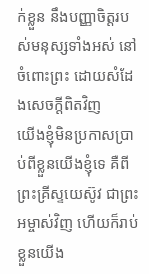ក់ខ្លួន នឹងបញ្ញាចិត្តរបស់មនុស្សទាំងអស់ នៅចំពោះព្រះ ដោយសំដែងសេចក្ដីពិតវិញ
យើងខ្ញុំមិនប្រកាសប្រាប់ពីខ្លួនយើងខ្ញុំទេ គឺពីព្រះគ្រីស្ទយេស៊ូវ ជាព្រះអម្ចាស់វិញ ហើយក៏រាប់ខ្លួនយើង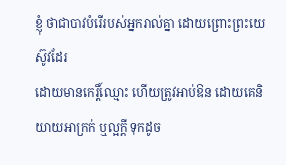ខ្ញុំ ថាជាបាវបំរើរបស់អ្នករាល់គ្នា ដោយព្រោះព្រះយេស៊ូវដែរ
ដោយមានកេរ្តិ៍ឈ្មោះ ហើយត្រូវអាប់ឱន ដោយគេនិយាយអាក្រក់ ឬល្អក្តី ទុកដូច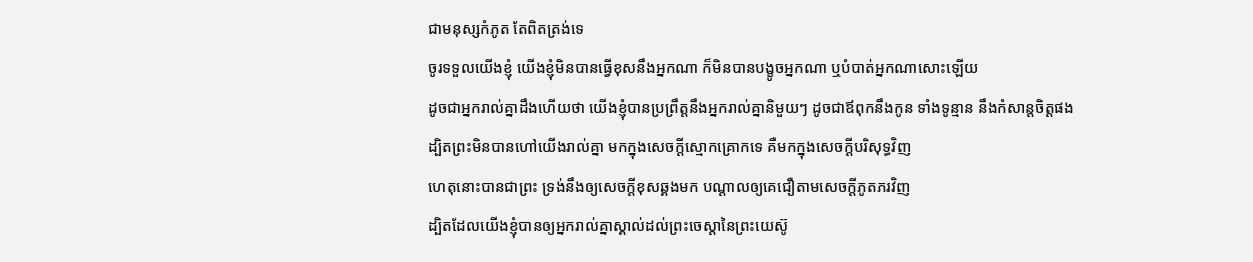ជាមនុស្សកំភូត តែពិតត្រង់ទេ
ចូរទទួលយើងខ្ញុំ យើងខ្ញុំមិនបានធ្វើខុសនឹងអ្នកណា ក៏មិនបានបង្ខូចអ្នកណា ឬបំបាត់អ្នកណាសោះឡើយ
ដូចជាអ្នករាល់គ្នាដឹងហើយថា យើងខ្ញុំបានប្រព្រឹត្តនឹងអ្នករាល់គ្នានិមួយៗ ដូចជាឪពុកនឹងកូន ទាំងទូន្មាន នឹងកំសាន្តចិត្តផង
ដ្បិតព្រះមិនបានហៅយើងរាល់គ្នា មកក្នុងសេចក្ដីស្មោកគ្រោកទេ គឺមកក្នុងសេចក្ដីបរិសុទ្ធវិញ
ហេតុនោះបានជាព្រះ ទ្រង់នឹងឲ្យសេចក្ដីខុសឆ្គងមក បណ្តាលឲ្យគេជឿតាមសេចក្ដីភូតភរវិញ
ដ្បិតដែលយើងខ្ញុំបានឲ្យអ្នករាល់គ្នាស្គាល់ដល់ព្រះចេស្តានៃព្រះយេស៊ូ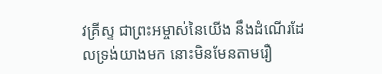វគ្រីស្ទ ជាព្រះអម្ចាស់នៃយើង នឹងដំណើរដែលទ្រង់យាងមក នោះមិនមែនតាមរឿ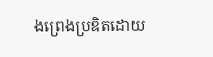ងព្រេងប្រឌិតដោយ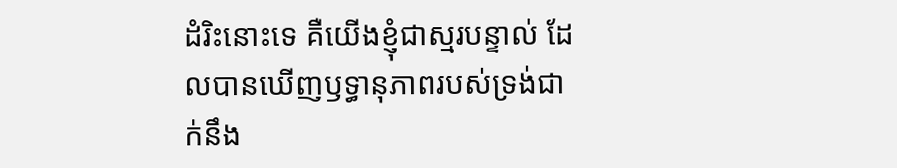ដំរិះនោះទេ គឺយើងខ្ញុំជាស្មរបន្ទាល់ ដែលបានឃើញឫទ្ធានុភាពរបស់ទ្រង់ជាក់នឹង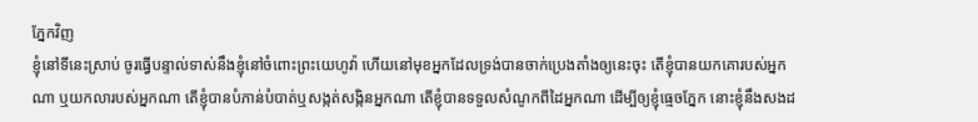ភ្នែកវិញ
ខ្ញុំនៅទីនេះស្រាប់ ចូរធ្វើបន្ទាល់ទាស់នឹងខ្ញុំនៅចំពោះព្រះយេហូវ៉ា ហើយនៅមុខអ្នកដែលទ្រង់បានចាក់ប្រេងតាំងឲ្យនេះចុះ តើខ្ញុំបានយកគោរបស់អ្នកណា ឬយកលារបស់អ្នកណា តើខ្ញុំបានបំភាន់បំបាត់ឬសង្កត់សង្កិនអ្នកណា តើខ្ញុំបានទទួលសំណូកពីដៃអ្នកណា ដើម្បីឲ្យខ្ញុំធ្មេចភ្នែក នោះខ្ញុំនឹងសងដ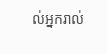ល់អ្នករាល់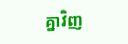គ្នាវិញ